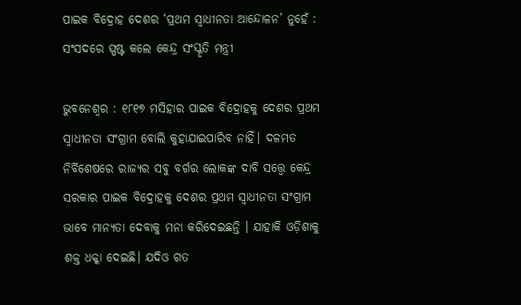ପାଇକ ବିଦ୍ରୋହ ଦେଶର ‘ପ୍ରଥମ ସ୍ୱାଧୀନତା ଆନ୍ଦୋଳନ’ ନୁହେଁ : ସଂସଦରେ ସ୍ପଷ୍ଟ କଲେ କେନ୍ଦ୍ର ସଂସ୍କୃତି ମନ୍ତ୍ରୀ

ଭୁବନେଶ୍ୱର : ୧୮୧୭ ମସିହାର ପାଇକ ବିଦ୍ରୋହକୁ ଦେଶର ପ୍ରଥମ ସ୍ୱାଧୀନତା ସଂଗ୍ରାମ ବୋଲି କୁହାଯାଇପାରିବ ନାହିଁ। ଦଳମତ ନିର୍ବିଶେଷରେ ରାଜ୍ୟର ସବୁ ବର୍ଗର ଲୋକଙ୍କ ଦାବି ସତ୍ତ୍ୱେ କେନ୍ଦ୍ର ସରକାର ପାଇକ ବିଦ୍ରୋହକୁ ଦେଶର ପ୍ରଥମ ସ୍ୱାଧୀନତା ସଂଗ୍ରାମ ଭାବେ ମାନ୍ୟତା ଦେବାକୁ ମନା କରିଦେଇଛନ୍ତି । ଯାହାକି ଓଡ଼ିଶାକୁ ଶକ୍ତ ଧକ୍କା ଦେଇଛି। ଯଦିଓ ଗତ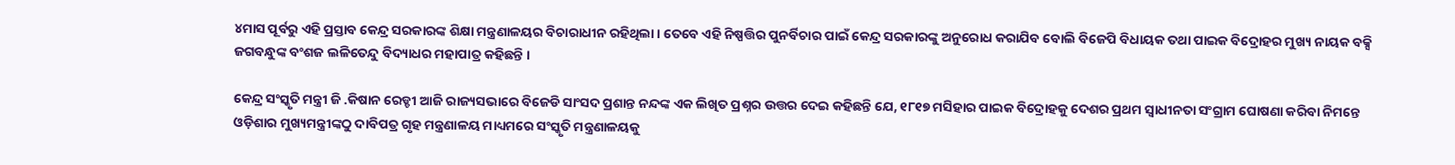୪ମାସ ପୂର୍ବରୁ ଏହି ପ୍ରସ୍ତାବ କେନ୍ଦ୍ର ସରକାରଙ୍କ ଶିକ୍ଷା ମନ୍ତ୍ରଣାଳୟର ବିଚାରାଧୀନ ରହିଥିଲା । ତେବେ ଏହି ନିଷ୍ପତ୍ତିର ପୁନର୍ବିଚାର ପାଇଁ କେନ୍ଦ୍ର ସରକାରଙ୍କୁ ଅନୁରୋଧ କରାଯିବ ବୋଲି ବିଜେପି ବିଧାୟକ ତଥା ପାଇକ ବିଦ୍ରୋହର ମୁଖ୍ୟ ନାୟକ ବକ୍ସି ଜଗବନ୍ଧୁଙ୍କ ବଂଶଜ ଲଳିତେନ୍ଦୁ ବିଦ୍ୟାଧର ମହାପାତ୍ର କହିଛନ୍ତି ।

କେନ୍ଦ୍ର ସଂସ୍କୃତି ମନ୍ତ୍ରୀ ଜି .କିଷାନ ରେଡ୍ଡୀ ଆଜି ରାଜ୍ୟସଭାରେ ବିଜେଡି ସାଂସଦ ପ୍ରଶାନ୍ତ ନନ୍ଦଙ୍କ ଏକ ଲିଖିତ ପ୍ରଶ୍ନର ଉତ୍ତର ଦେଇ କହିଛନ୍ତି ଯେ, ୧୮୧୭ ମସିହାର ପାଇକ ବିଦ୍ରୋହକୁ ଦେଶର ପ୍ରଥମ ସ୍ୱାଧୀନତା ସଂଗ୍ରାମ ଘୋଷଣା କରିବା ନିମନ୍ତେ ଓଡ଼ିଶାର ମୁଖ୍ୟମନ୍ତ୍ରୀଙ୍କଠୁ ଦାବିପତ୍ର ଗୃହ ମନ୍ତ୍ରଣାଳୟ ମାଧ୍ୟମରେ ସଂସ୍କୃତି ମନ୍ତ୍ରଣାଳୟକୁ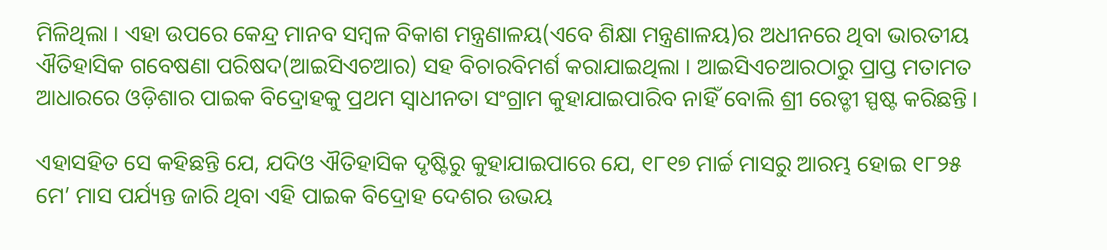ମିଳିଥିଲା । ଏହା ଉପରେ କେନ୍ଦ୍ର ମାନବ ସମ୍ବଳ ବିକାଶ ମନ୍ତ୍ରଣାଳୟ(ଏବେ ଶିକ୍ଷା ମନ୍ତ୍ରଣାଳୟ)ର ଅଧୀନରେ ଥିବା ଭାରତୀୟ ଐତିହାସିକ ଗବେଷଣା ପରିଷଦ(ଆଇସିଏଚଆର) ସହ ବିଚାରବିମର୍ଶ କରାଯାଇଥିଲା । ଆଇସିଏଚଆରଠାରୁ ପ୍ରାପ୍ତ ମତାମତ ଆଧାରରେ ଓଡ଼ିଶାର ପାଇକ ବିଦ୍ରୋହକୁ ପ୍ରଥମ ସ୍ୱାଧୀନତା ସଂଗ୍ରାମ କୁହାଯାଇପାରିବ ନାହିଁ ବୋଲି ଶ୍ରୀ ରେଡ୍ଡୀ ସ୍ପଷ୍ଟ କରିଛନ୍ତି ।

ଏହାସହିତ ସେ କହିଛନ୍ତି ଯେ, ଯଦିଓ ଐତିହାସିକ ଦୃଷ୍ଟିରୁ କୁହାଯାଇପାରେ ଯେ, ୧୮୧୭ ମାର୍ଚ୍ଚ ମାସରୁ ଆରମ୍ଭ ହୋଇ ୧୮୨୫ ମେ’ ମାସ ପର୍ଯ୍ୟନ୍ତ ଜାରି ଥିବା ଏହି ପାଇକ ବିଦ୍ରୋହ ଦେଶର ଉଭୟ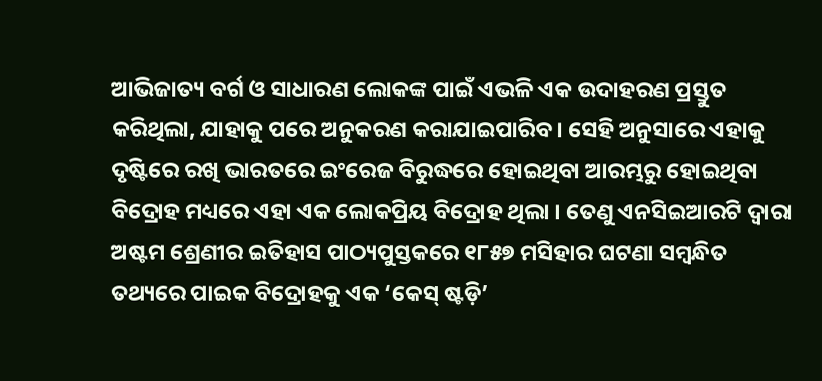ଆଭିଜାତ୍ୟ ବର୍ଗ ଓ ସାଧାରଣ ଲୋକଙ୍କ ପାଇଁ ଏଭଳି ଏକ ଉଦାହରଣ ପ୍ରସ୍ତୁତ କରିଥିଲା, ଯାହାକୁ ପରେ ଅନୁକରଣ କରାଯାଇପାରିବ । ସେହି ଅନୁସାରେ ଏହାକୁ ଦୃଷ୍ଟିରେ ରଖି ଭାରତରେ ଇଂରେଜ ବିରୁଦ୍ଧରେ ହୋଇଥିବା ଆରମ୍ଭରୁ ହୋଇଥିବା ବିଦ୍ରୋହ ମଧ୍ୟରେ ଏହା ଏକ ଲୋକପ୍ରିୟ ବିଦ୍ରୋହ ଥିଲା । ତେଣୁ ଏନସିଇଆରଟି ଦ୍ୱାରା ଅଷ୍ଟମ ଶ୍ରେଣୀର ଇତିହାସ ପାଠ୍ୟପୁସ୍ତକରେ ୧୮୫୭ ମସିହାର ଘଟଣା ସମ୍ବନ୍ଧିତ ତଥ୍ୟରେ ପାଇକ ବିଦ୍ରୋହକୁ ଏକ ‘କେସ୍ ଷ୍ଟଡ଼ି’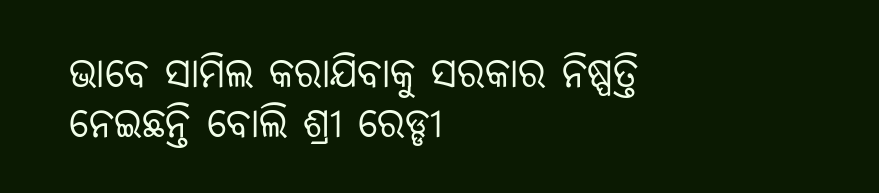ଭାବେ ସାମିଲ କରାଯିବାକୁ ସରକାର ନିଷ୍ପତ୍ତି ନେଇଛନ୍ତି ବୋଲି ଶ୍ରୀ ରେଡ୍ଡୀ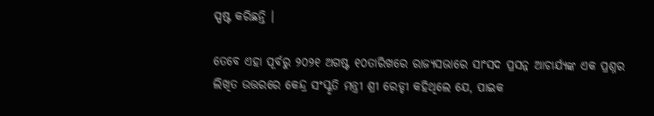ସ୍ପଷ୍ଟ କରିଛନ୍ତି ।

ତେବେ ଏହା ପୂର୍ବରୁ ୨୦୨୧ ଅଗଷ୍ଟ ୧୦ତାରିଖରେ ରାଜ୍ୟସଭାରେ ସାଂସଦ ପ୍ରସନ୍ନ ଆଚାର୍ଯ୍ୟଙ୍କ ଏକ ପ୍ରଶ୍ନର ଲିଖିତ ଉତ୍ତରରେ କେନ୍ଦ୍ର ସଂସ୍କୃତି ମନ୍ତ୍ରୀ ଶ୍ରୀ ରେଡ୍ଡୀ କହିଥିଲେ ଯେ, ପାଇକ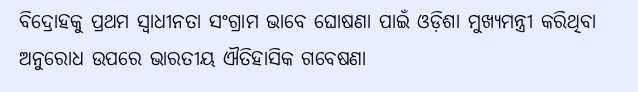ବିଦ୍ରୋହକୁ ପ୍ରଥମ ସ୍ୱାଧୀନତା ସଂଗ୍ରାମ ଭାବେ ଘୋଷଣା ପାଇଁ ଓଡ଼ିଶା ମୁଖ୍ୟମନ୍ତ୍ରୀ କରିଥିବା ଅନୁରୋଧ ଉପରେ ଭାରତୀୟ ଐତିହାସିକ ଗବେଷଣା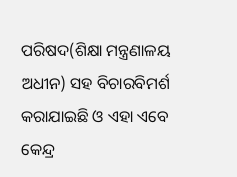ପରିଷଦ(ଶିକ୍ଷା ମନ୍ତ୍ରଣାଳୟ ଅଧୀନ) ସହ ବିଚାରବିମର୍ଶ କରାଯାଇଛି ଓ ଏହା ଏବେ କେନ୍ଦ୍ର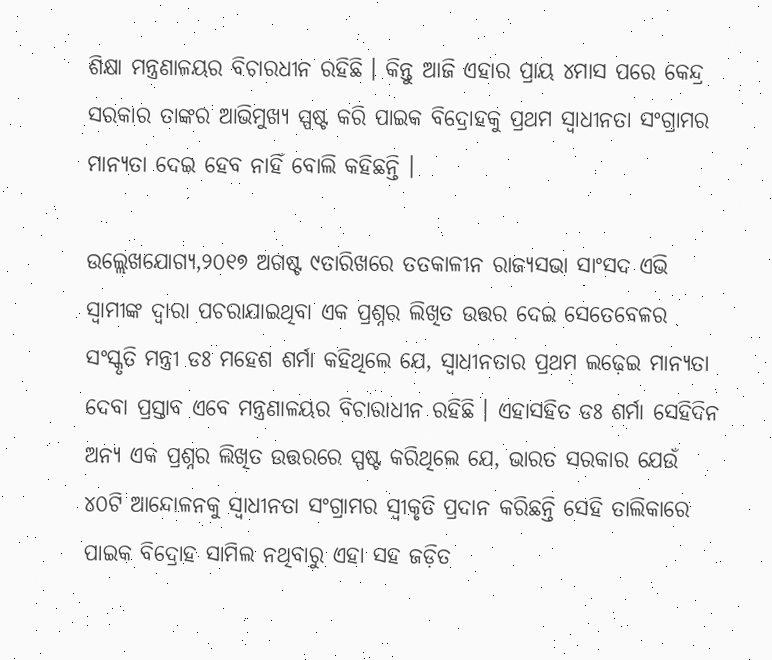ଶିକ୍ଷା ମନ୍ତ୍ରଣାଳୟର ବିଚାରଧୀନ ରହିଛି । କିନ୍ତୁ ଆଜି ଏହାର ପ୍ରାୟ ୪ମାସ ପରେ କେନ୍ଦ୍ର ସରକାର ତାଙ୍କର ଆଭିମୁଖ୍ୟ ସ୍ପଷ୍ଟ କରି ପାଇକ ବିଦ୍ରୋହକୁ ପ୍ରଥମ ସ୍ୱାଧୀନତା ସଂଗ୍ରାମର ମାନ୍ୟତା ଦେଇ ହେବ ନାହିଁ ବୋଲି କହିଛନ୍ତି ।

ଉଲ୍ଲେଖଯୋଗ୍ୟ,୨୦୧୭ ଅଗଷ୍ଟ ୯ତାରିଖରେ ତତକାଳୀନ ରାଜ୍ୟସଭା ସାଂସଦ ଏଭି ସ୍ୱାମୀଙ୍କ ଦ୍ୱାରା ପଚରାଯାଇଥିବା ଏକ ପ୍ରଶ୍ନର ଲିଖିତ ଉତ୍ତର ଦେଇ ସେତେବେଳର ସଂସ୍କୃତି ମନ୍ତ୍ରୀ ଡଃ ମହେଶ ଶର୍ମା କହିଥିଲେ ଯେ, ସ୍ୱାଧୀନତାର ପ୍ରଥମ ଲଢ଼େଇ ମାନ୍ୟତା ଦେବା ପ୍ରସ୍ତାବ ଏବେ ମନ୍ତ୍ରଣାଳୟର ବିଚାରାଧୀନ ରହିଛି । ଏହାସହିତ ଡଃ ଶର୍ମା ସେହିଦିନ ଅନ୍ୟ ଏକ ପ୍ରଶ୍ନର ଲିଖିତ ଉତ୍ତରରେ ସ୍ପଷ୍ଟ କରିଥିଲେ ଯେ, ଭାରତ ସରକାର ଯେଉଁ ୪୦ଟି ଆନ୍ଦୋଳନକୁ ସ୍ୱାଧୀନତା ସଂଗ୍ରାମର ସ୍ୱୀକୃତି ପ୍ରଦାନ କରିଛନ୍ତି ସେହି ତାଲିକାରେ ପାଇକ ବିଦ୍ରୋହ ସାମିଲ ନଥିବାରୁ ଏହା ସହ ଜଡ଼ିତ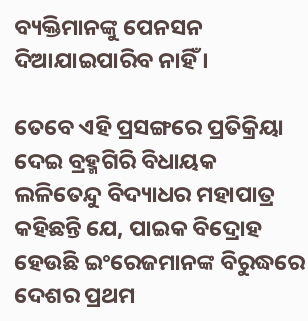ବ୍ୟକ୍ତିମାନଙ୍କୁ ପେନସନ ଦିଆଯାଇପାରିବ ନାହିଁ ।

ତେବେ ଏହି ପ୍ରସଙ୍ଗରେ ପ୍ରତିକ୍ରିୟା ଦେଇ ବ୍ରହ୍ମଗିରି ବିଧାୟକ ଲଳିତେନ୍ଦୁ ବିଦ୍ୟାଧର ମହାପାତ୍ର କହିଛନ୍ତି ଯେ, ପାଇକ ବିଦ୍ରୋହ ହେଉଛି ଇଂରେଜମାନଙ୍କ ବିରୁଦ୍ଧରେ ଦେଶର ପ୍ରଥମ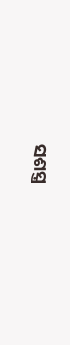ସଶସ୍ତ୍ର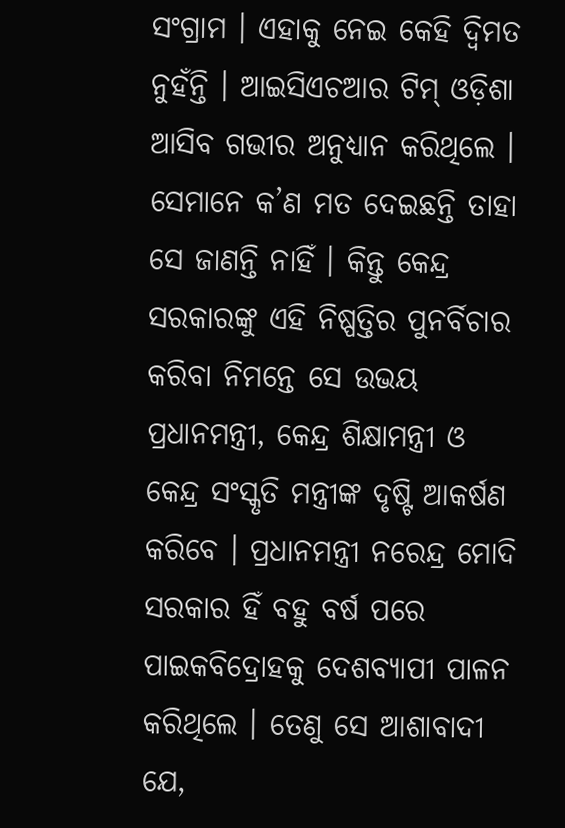ସଂଗ୍ରାମ । ଏହାକୁ ନେଇ କେହି ଦ୍ୱିମତ ନୁହଁନ୍ତି । ଆଇସିଏଚଆର ଟିମ୍ ଓଡ଼ିଶା ଆସିବ ଗଭୀର ଅନୁଧ୍ୟାନ କରିଥିଲେ । ସେମାନେ କ’ଣ ମତ ଦେଇଛନ୍ତି ତାହା ସେ ଜାଣନ୍ତି ନାହିଁ । କିନ୍ତୁ କେନ୍ଦ୍ର ସରକାରଙ୍କୁ ଏହି ନିଷ୍ପତ୍ତିର ପୁନର୍ବିଚାର କରିବା ନିମନ୍ତେ ସେ ଉଭୟ ପ୍ରଧାନମନ୍ତ୍ରୀ, କେନ୍ଦ୍ର ଶିକ୍ଷାମନ୍ତ୍ରୀ ଓ କେନ୍ଦ୍ର ସଂସ୍କୃତି ମନ୍ତ୍ରୀଙ୍କ ଦୃଷ୍ଟି ଆକର୍ଷଣ କରିବେ । ପ୍ରଧାନମନ୍ତ୍ରୀ ନରେନ୍ଦ୍ର ମୋଦି ସରକାର ହିଁ ବହୁ ବର୍ଷ ପରେ ପାଇକବିଦ୍ରୋହକୁ ଦେଶବ୍ୟାପୀ ପାଳନ କରିଥିଲେ । ତେଣୁ ସେ ଆଶାବାଦୀ ଯେ,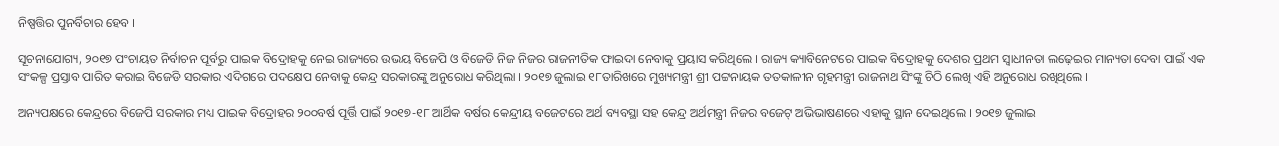ନିଷ୍ପତ୍ତିର ପୁନର୍ବିଚାର ହେବ ।

ସୂଚନାଯୋଗ୍ୟ, ୨୦୧୭ ପଂଚାୟତ ନିର୍ବାଚନ ପୂର୍ବରୁ ପାଇକ ବିଦ୍ରୋହକୁ ନେଇ ରାଜ୍ୟରେ ଉଭୟ ବିଜେପି ଓ ବିଜେଡି ନିଜ ନିଜର ରାଜନୀତିକ ଫାଇଦା ନେବାକୁ ପ୍ରୟାସ କରିଥିଲେ । ରାଜ୍ୟ କ୍ୟାବିନେଟରେ ପାଇକ ବିଦ୍ରୋହକୁ ଦେଶର ପ୍ରଥମ ସ୍ୱାଧୀନତା ଲଢ଼େଇର ମାନ୍ୟତା ଦେବା ପାଇଁ ଏକ ସଂକଳ୍ପ ପ୍ରସ୍ତାବ ପାରିତ କରାଇ ବିଜେଡି ସରକାର ଏଦିଗରେ ପଦକ୍ଷେପ ନେବାକୁ କେନ୍ଦ୍ର ସରକାରଙ୍କୁ ଅନୁରୋଧ କରିଥିଲା । ୨୦୧୭ ଜୁଲାଇ ୧୮ତାରିଖରେ ମୁଖ୍ୟମନ୍ତ୍ରୀ ଶ୍ରୀ ପଟ୍ଟନାୟକ ତତକାଳୀନ ଗୃହମନ୍ତ୍ରୀ ରାଜନାଥ ସିଂଙ୍କୁ ଚିଠି ଲେଖି ଏହି ଅନୁରୋଧ ରଖିଥିଲେ ।

ଅନ୍ୟପକ୍ଷରେ କେନ୍ଦ୍ରରେ ବିଜେପି ସରକାର ମଧ୍ୟ ପାଇକ ବିଦ୍ରୋହର ୨୦୦ବର୍ଷ ପୂର୍ତ୍ତି ପାଇଁ ୨୦୧୭-୧୮ ଆର୍ଥିକ ବର୍ଷର କେନ୍ଦ୍ରୀୟ ବଜେଟରେ ଅର୍ଥ ବ୍ୟବସ୍ଥା ସହ କେନ୍ଦ୍ର ଅର୍ଥମନ୍ତ୍ରୀ ନିଜର ବଜେଟ୍ ଅଭିଭାଷଣରେ ଏହାକୁ ସ୍ଥାନ ଦେଇଥିଲେ । ୨୦୧୭ ଜୁଲାଇ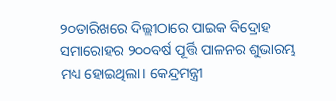୨୦ତାରିଖରେ ଦିଲ୍ଲୀଠାରେ ପାଇକ ବିଦ୍ରୋହ ସମାରୋହର ୨୦୦ବର୍ଷ ପୂର୍ତ୍ତି ପାଳନର ଶୁଭାରମ୍ଭ ମଧ୍ୟ ହୋଇଥିଲା। କେନ୍ଦ୍ରମନ୍ତ୍ରୀ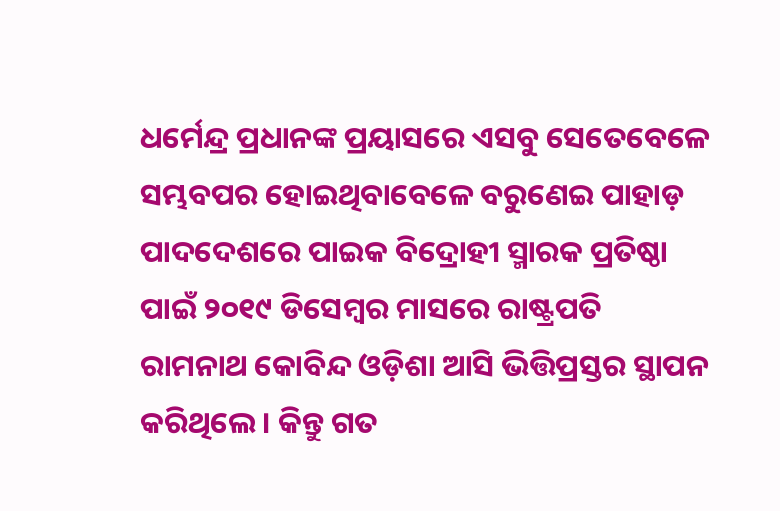ଧର୍ମେନ୍ଦ୍ର ପ୍ରଧାନଙ୍କ ପ୍ରୟାସରେ ଏସବୁ ସେତେବେଳେ ସମ୍ଭବପର ହୋଇଥିବାବେଳେ ବରୁଣେଇ ପାହାଡ଼ ପାଦଦେଶରେ ପାଇକ ବିଦ୍ରୋହୀ ସ୍ମାରକ ପ୍ରତିଷ୍ଠା ପାଇଁ ୨୦୧୯ ଡିସେମ୍ବର ମାସରେ ରାଷ୍ଟ୍ରପତି ରାମନାଥ କୋବିନ୍ଦ ଓଡ଼ିଶା ଆସି ଭିତ୍ତିପ୍ରସ୍ତର ସ୍ଥାପନ କରିଥିଲେ । କିନ୍ତୁ ଗତ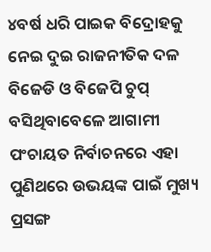୪ବର୍ଷ ଧରି ପାଇକ ବିଦ୍ରୋହକୁ ନେଇ ଦୁଇ ରାଜନୀତିକ ଦଳ ବିଜେଡି ଓ ବିଜେପି ଚୁପ୍ ବସିଥିବାବେଳେ ଆଗାମୀ ପଂଚାୟତ ନିର୍ବାଚନରେ ଏହା ପୁଣିଥରେ ଉଭୟଙ୍କ ପାଇଁ ମୁଖ୍ୟ ପ୍ରସଙ୍ଗ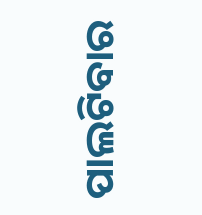ପାଲଟିବାର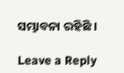ସମ୍ଭାବନା ରହିଛି ।

Leave a Reply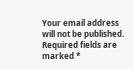Your email address will not be published. Required fields are marked *